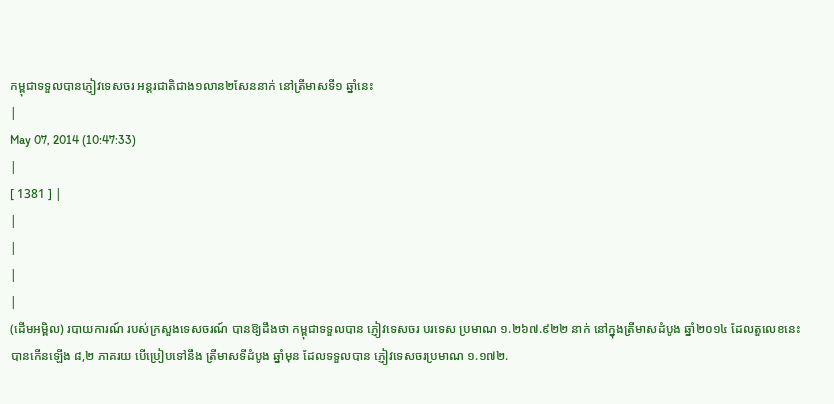កម្ពុជាទទួលបានភ្ញៀវទេសចរ អន្តរជាតិជាង១លាន២សែននាក់ នៅត្រីមាសទី១ ឆ្នាំនេះ
|
May 07, 2014 (10:47:33)
|
[ 1381 ] |
|
|
|
|
(ដើមអម្ពិល) របាយការណ៍ របស់ក្រសួងទេសចរណ៍ បានឱ្យដឹងថា កម្ពុជាទទួលបាន ភ្ញៀវទេសចរ បរទេស ប្រមាណ ១.២៦៧.៩២២ នាក់ នៅក្នុងត្រីមាសដំបូង ឆ្នាំ២០១៤ ដែលតួលេខនេះ បានកើនឡើង ៨,២ ភាគរយ បើប្រៀបទៅនឹង ត្រីមាសទីដំបូង ឆ្នាំមុន ដែលទទួលបាន ភ្ញៀវទេសចរប្រមាណ ១.១៧២.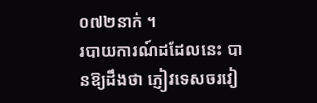០៧២នាក់ ។
របាយការណ៍ដដែលនេះ បានឱ្យដឹងថា ភ្ញៀវទេសចរវៀ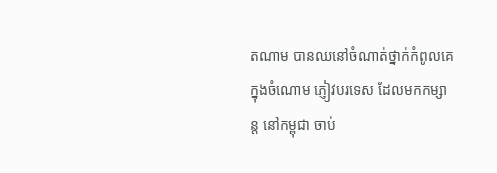តណាម បានឈនៅចំណាត់ថ្នាក់កំពូលគេ ក្នុងចំណោម ភ្ញៀវបរទេស ដែលមកកម្សាន្ត នៅកម្ពុជា ចាប់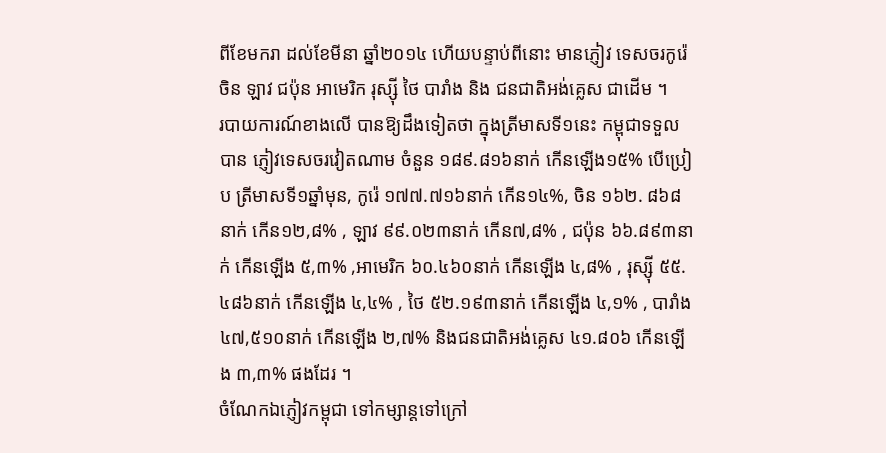ពីខែមករា ដល់ខែមីនា ឆ្នាំ២០១៤ ហើយបន្ទាប់ពីនោះ មានភ្ញៀវ ទេសចរកូរ៉េ ចិន ឡាវ ជប៉ុន អាមេរិក រុស្ស៊ី ថៃ បារាំង និង ជនជាតិអង់គ្លេស ជាដើម ។
របាយការណ៍ខាងលើ បានឱ្យដឹងទៀតថា ក្នុងត្រីមាសទី១នេះ កម្ពុជាទទួលបាន ភ្ញៀវទេសចរវៀតណាម ចំនួន ១៨៩.៨១៦នាក់ កើនឡើង១៥% បើប្រៀប ត្រីមាសទី១ឆ្នាំមុន, កូរ៉េ ១៧៧.៧១៦នាក់ កើន១៤%, ចិន ១៦២. ៨៦៨នាក់ កើន១២,៨% , ឡាវ ៩៩.០២៣នាក់ កើន៧,៨% , ជប៉ុន ៦៦.៨៩៣នាក់ កើនឡើង ៥,៣% ,អាមេរិក ៦០.៤៦០នាក់ កើនឡើង ៤,៨% , រុស្ស៊ី ៥៥.៤៨៦នាក់ កើនឡើង ៤,៤% , ថៃ ៥២.១៩៣នាក់ កើនឡើង ៤,១% , បារាំង ៤៧,៥១០នាក់ កើនឡើង ២,៧% និងជនជាតិអង់គ្លេស ៤១.៨០៦ កើនឡើង ៣,៣% ផងដែរ ។
ចំណែកឯភ្ញៀវកម្ពុជា ទៅកម្សាន្តទៅក្រៅ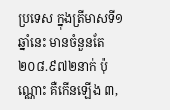ប្រទេស ក្នុងត្រីមាសទី១ ឆ្នាំនេះ មានចំនួនតែ ២០៨.៩៧២នាក់ ប៉ុណ្ណោះ គឺកើនឡើង ៣,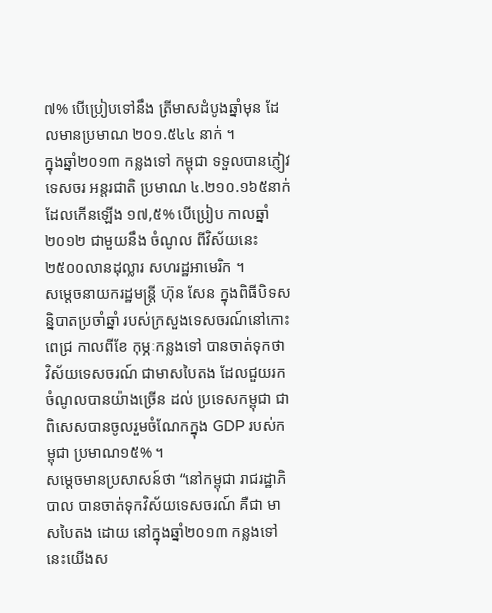៧% បើប្រៀបទៅនឹង ត្រីមាសដំបូងឆ្នាំមុន ដែលមានប្រមាណ ២០១.៥៤៤ នាក់ ។
ក្នុងឆ្នាំ២០១៣ កន្លងទៅ កម្ពុជា ទទួលបានភ្ញៀវទេសចរ អន្តរជាតិ ប្រមាណ ៤.២១០.១៦៥នាក់ ដែលកើនឡើង ១៧,៥% បើប្រៀប កាលឆ្នាំ២០១២ ជាមួយនឹង ចំណូល ពីវិស័យនេះ ២៥០០លានដុល្លារ សហរដ្ឋអាមេរិក ។
សម្តេចនាយករដ្ឋមន្រ្តី ហ៊ុន សែន ក្នុងពិធីបិទសន្និបាតប្រចាំឆ្នាំ របស់ក្រសួងទេសចរណ៍នៅកោះពេជ្រ កាលពីខែ កុម្ភៈកន្លងទៅ បានចាត់ទុកថា វិស័យទេសចរណ៍ ជាមាសបៃតង ដែលជួយរកចំណូលបានយ៉ាងច្រើន ដល់ ប្រទេសកម្ពុជា ជាពិសេសបានចូលរួមចំណែកក្នុង GDP របស់កម្ពុជា ប្រមាណ១៥% ។
សម្តេចមានប្រសាសន៍ថា “នៅកម្ពុជា រាជរដ្ឋាភិបាល បានចាត់ទុកវិស័យទេសចរណ៍ គឺជា មាសបៃតង ដោយ នៅក្នុងឆ្នាំ២០១៣ កន្លងទៅនេះយើងស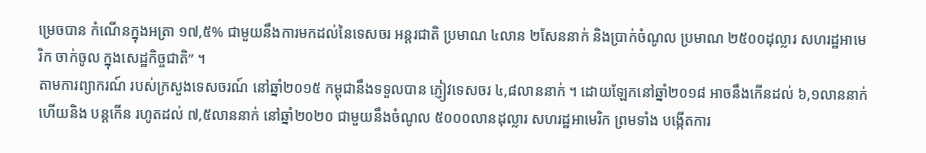ម្រេចបាន កំណើនក្នុងអត្រា ១៧,៥% ជាមួយនឹងការមកដល់នៃទេសចរ អន្តរជាតិ ប្រមាណ ៤លាន ២សែននាក់ និងប្រាក់ចំណូល ប្រមាណ ២៥០០ដុល្លារ សហរដ្ឋអាមេរិក ចាក់ចូល ក្នុងសេដ្ឋកិច្ចជាតិ” ។
តាមការព្យាករណ៍ របស់ក្រសួងទេសចរណ៍ នៅឆ្នាំ២០១៥ កម្ពុជានឹងទទួលបាន ភ្ញៀវទេសចរ ៤,៨លាននាក់ ។ ដោយឡែកនៅឆ្នាំ២០១៨ អាចនឹងកើនដល់ ៦,១លាននាក់ ហើយនិង បន្តកើន រហូតដល់ ៧,៥លាននាក់ នៅឆ្នាំ២០២០ ជាមួយនឹងចំណូល ៥០០០លានដុល្លារ សហរដ្ឋអាមេរិក ព្រមទាំង បង្កើតការ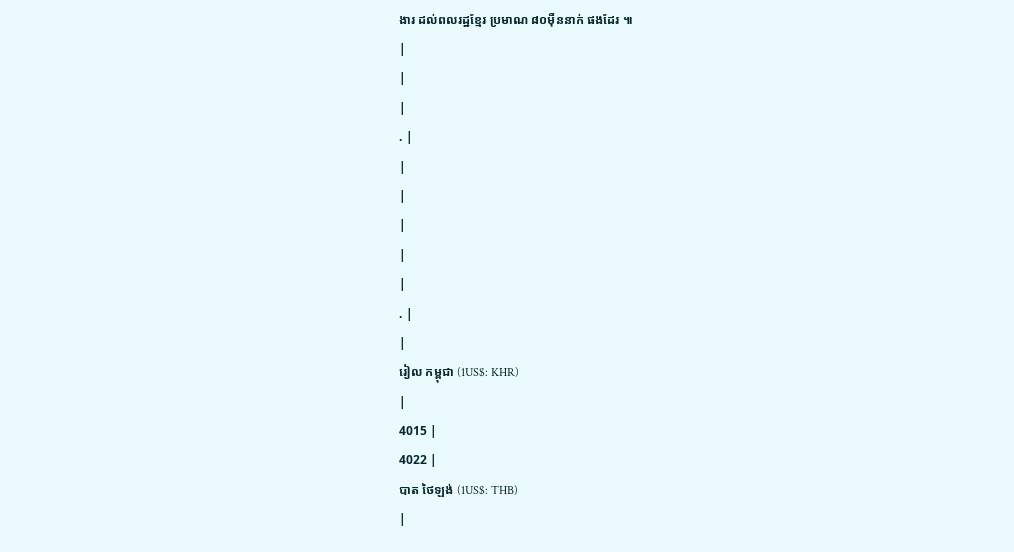ងារ ដល់ពលរដ្ឋខ្មែរ ប្រមាណ ៨០ម៉ឺននាក់ ផងដែរ ៕
|
|
|
. |
|
|
|
|
|
. |
|
រៀល កម្ពុជា (1US$: KHR)
|
4015 |
4022 |
បាត ថៃឡង់ (1US$: THB)
|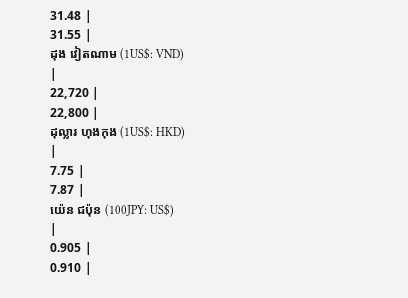31.48 |
31.55 |
ដុង វៀតណាម (1US$: VND)
|
22,720 |
22,800 |
ដុល្លារ ហុងកុង (1US$: HKD)
|
7.75 |
7.87 |
យ៉េន ជប៉ុន (100JPY: US$)
|
0.905 |
0.910 |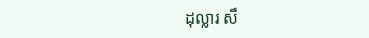ដុល្លារ សឹ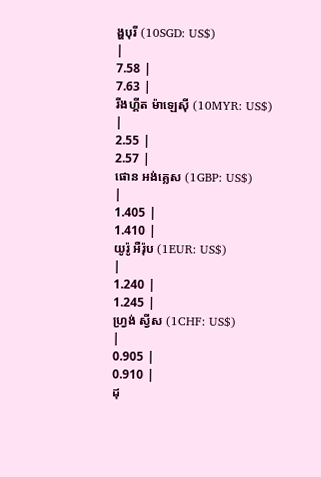ង្ហបុរី (10SGD: US$)
|
7.58 |
7.63 |
រីងហ្គីត ម៉ាឡេស៊ី (10MYR: US$)
|
2.55 |
2.57 |
ផោន អង់គ្លេស (1GBP: US$)
|
1.405 |
1.410 |
យូរ៉ូ អឺរ៉ុប (1EUR: US$)
|
1.240 |
1.245 |
ហ្វ្រង់ ស្វីស (1CHF: US$)
|
0.905 |
0.910 |
ដុ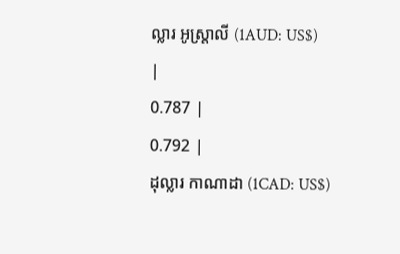ល្លារ អូស្ត្រាលី (1AUD: US$)
|
0.787 |
0.792 |
ដុល្លារ កាណាដា (1CAD: US$)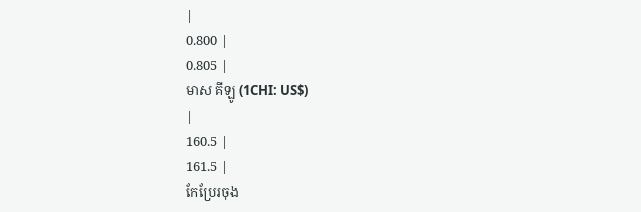|
0.800 |
0.805 |
មាស គីឡូ (1CHI: US$)
|
160.5 |
161.5 |
កែប្រែរចុង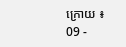ក្រោយ ៖
09 -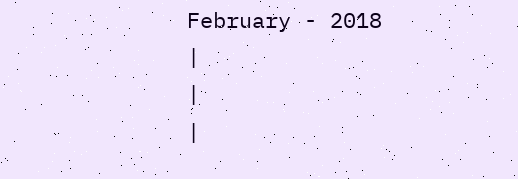February - 2018
|
|
|